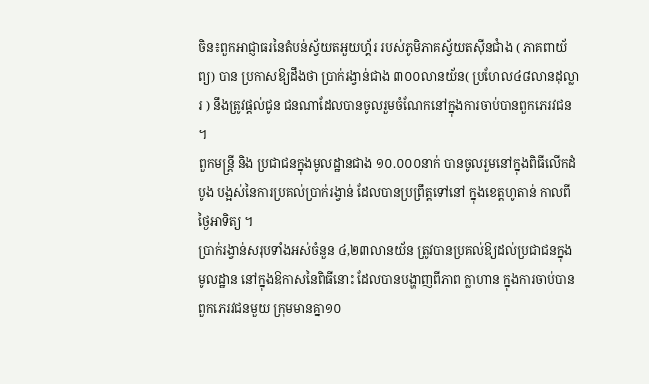ចិន៖ពួកអាជ្ញាធរនៃតំបន់ស្វ័យតអួយហ្គ័រ របស់ភូមិភាគស្វ័យតស៊ីនជាំង ( ភាគពាយ័ព្យ) បាន ប្រកាសឱ្យដឹងថា ប្រាក់រង្វាន់ជាង ៣០០លានយ័ន( ប្រហែល៤៨លានដុល្លារ ) នឹងត្រូវផ្តល់ជូន ជនណាដែលបានចូលរួមចំណែកនៅក្នុងការចាប់បានពួកភេរវជន ។
ពួកមន្ត្រី និង ប្រជាជនក្នុងមូលដ្ឋានជាង ១០.០០០នាក់ បានចូលរួមនៅក្នុងពិធីលើកដំបូង បង្អស់នៃការប្រគល់ប្រាក់រង្វាន់ ដែលបានប្រព្រឹត្តទៅនៅ ក្នុងខេត្តហូតាន់ កាលពីថ្ងៃអាទិត្យ ។
ប្រាក់រង្វាន់សរុបទាំងអស់ចំនួន ៤,២៣លានយ័ន ត្រូវបានប្រគល់ឱ្យដល់ប្រជាជនក្នុងមូលដ្ឋាន នៅក្នុងឱកាសនៃពិធីនោះ ដែលបានបង្ហាញពីភាព ក្លាហាន ក្នុងការចាប់បានពួកភេរវជនមួយ ក្រុមមានគ្នា១០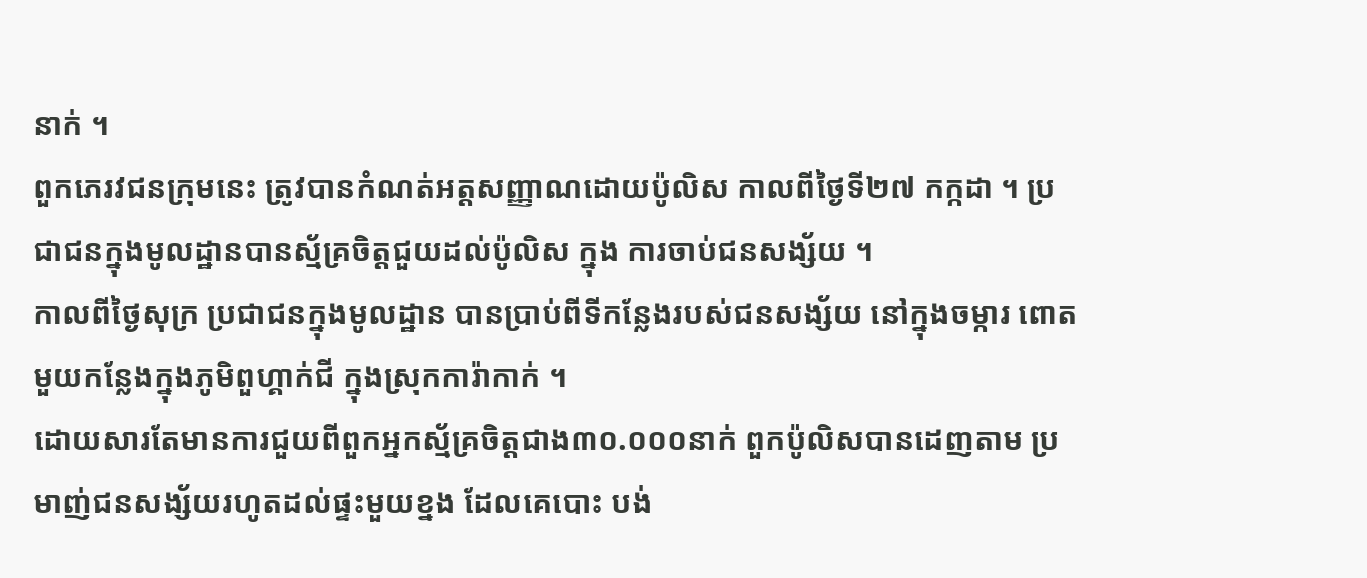នាក់ ។
ពួកភេរវជនក្រុមនេះ ត្រូវបានកំណត់អត្តសញ្ញាណដោយប៉ូលិស កាលពីថ្ងៃទី២៧ កក្កដា ។ ប្រជាជនក្នុងមូលដ្ឋានបានស្ម័គ្រចិត្តជួយដល់ប៉ូលិស ក្នុង ការចាប់ជនសង្ស័យ ។
កាលពីថ្ងៃសុក្រ ប្រជាជនក្នុងមូលដ្ឋាន បានប្រាប់ពីទីកន្លែងរបស់ជនសង្ស័យ នៅក្នុងចម្ការ ពោតមួយកន្លែងក្នុងភូមិពួហ្គាក់ជី ក្នុងស្រុកការ៉ាកាក់ ។
ដោយសារតែមានការជួយពីពួកអ្នកស្ម័គ្រចិត្តជាង៣០.០០០នាក់ ពួកប៉ូលិសបានដេញតាម ប្រមាញ់ជនសង្ស័យរហូតដល់ផ្ទះមួយខ្នង ដែលគេបោះ បង់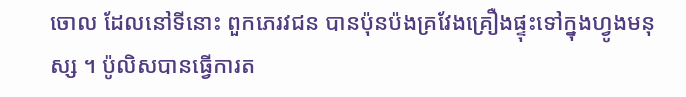ចោល ដែលនៅទីនោះ ពួកភេរវជន បានប៉ុនប៉ងគ្រវែងគ្រឿងផ្ទុះទៅក្នុងហ្វូងមនុស្ស ។ ប៉ូលិសបានធ្វើការត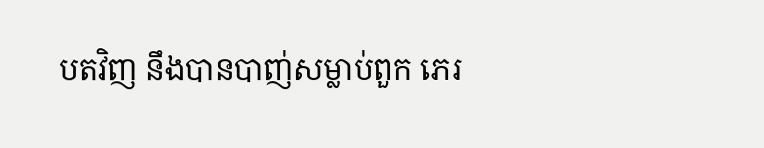បតវិញ នឹងបានបាញ់សម្លាប់ពួក ភេរ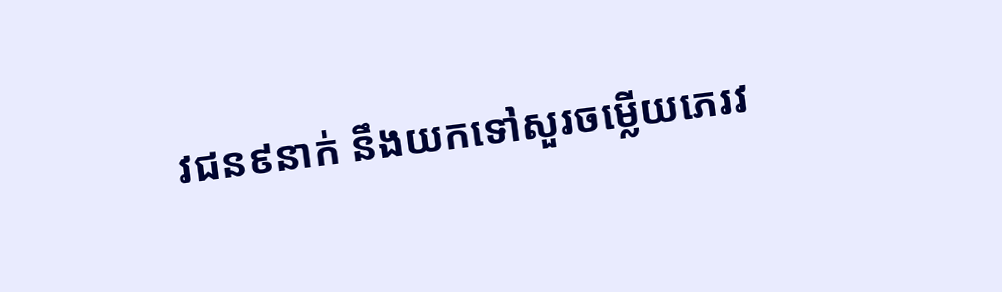វជន៩នាក់ នឹងយកទៅសួរចម្លើយភេរវ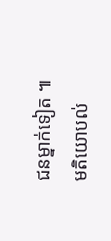ជនម្នាក់ទៀត ៕
មតិយោបល់